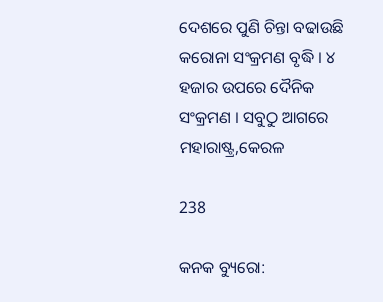ଦେଶରେ ପୁଣି ଚିନ୍ତା ବଢାଉଛି କରୋନା ସଂକ୍ରମଣ ବୃଦ୍ଧି । ୪ ହଜାର ଉପରେ ଦୈନିକ ସଂକ୍ରମଣ । ସବୁଠୁ ଆଗରେ ମହାରାଷ୍ଟ୍ର,କେରଳ

238

କନକ ବ୍ୟୁରୋ: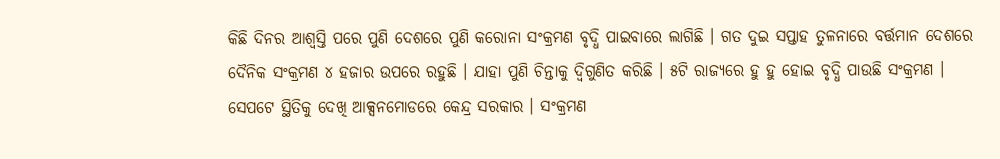କିଛି ଦିନର ଆଶ୍ୱସ୍ତି ପରେ ପୁଣି ଦେଶରେ ପୁଣି କରୋନା ସଂକ୍ରମଣ ବୃଦ୍ଧି ପାଇବାରେ ଲାଗିଛି । ଗତ ଦୁଇ ସପ୍ତାହ ତୁଳନାରେ ବର୍ତ୍ତମାନ ଦେଶରେ ଦୈନିକ ସଂକ୍ରମଣ ୪ ହଜାର ଉପରେ ରହୁଛି । ଯାହା ପୁଣି ଚିନ୍ତାକୁ ଦ୍ୱିଗୁଣିତ କରିଛି । ୫ଟି ରାଜ୍ୟରେ ହୁ ହୁ ହୋଇ ବୃଦ୍ଧି ପାଉଛି ସଂକ୍ରମଣ । ସେପଟେ ସ୍ଥିତିକୁ ଦେଖି ଆକ୍ସନମୋଡରେ କେନ୍ଦ୍ର ସରକାର । ସଂକ୍ରମଣ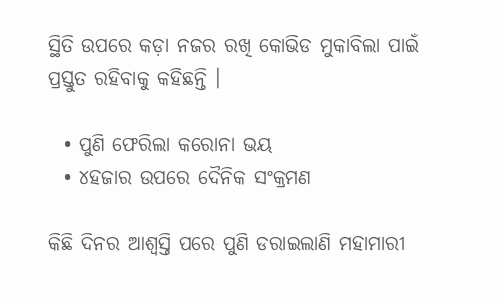ସ୍ଥିତି ଉପରେ କଡ଼ା ନଜର ରଖି କୋଭିଡ ମୁକାବିଲା ପାଇଁ ପ୍ରସ୍ତୁତ ରହିବାକୁ କହିଛନ୍ତି ।

  • ପୁଣି ଫେରିଲା କରୋନା ଭୟ
  • ୪ହଜାର ଉପରେ ଦୈନିକ ସଂକ୍ରମଣ

କିଛି ଦିନର ଆଶ୍ୱସ୍ତି ପରେ ପୁଣି ଡରାଇଲାଣି ମହାମାରୀ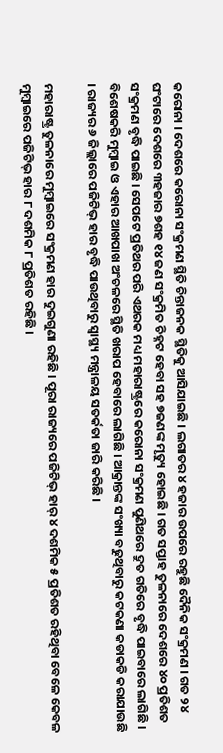କରୋନା । ଦେଶରେ କରୋନା ସଂକ୍ରମଣ ସ୍ଥିତି ଚିନ୍ତାଜନକ ସ୍ଥିତିକୁ ଆସିଯାଇଛି । ଲଗାତର ୪ ହଜାର ଉପରେ ରହୁଛି ଦୈନିକ ସଂକ୍ରମଣ । ଗତ ୨୪ ଘଂଟାରେ ଦେଶରେ ୩ହଜାର ୭ଶହ ୧୪ ଜଣ ସଂକ୍ରମିତ ଚିହ୍ନଟ ହେବା ସହ ୭ଜଣଙ୍କ ମୃତ୍ୟୁ ହୋଇଛି । ଗତ ସପ୍ତାହ ତୁଳନାରେ ଦେଶରେ ୪୦ ପ୍ରତିଶତ ସଂକ୍ରମଣ ବୃଦ୍ଧି ପାଇଛି । ସେପଟେ ପ୍ରତିଥର ପରି ଏଥରକ ମଧ୍ୟ ମହାରାଷ୍ଟ୍ରରେ କରୋନା ସଂକ୍ରମଣ ପୁଣିଥରେ ଦ୍ରୁତ ଗତିରେ ବୃଦ୍ଧି ପାଇବାରେ ଲାଗିଛି । ବିଶେଷକରି ମୁମ୍ବାଇ ଓ ଏହାର ଆଖପାଖ ଅଂଚଳରେ ସ୍ଥିତି ଖରାପ ହେବାରେ ଲାଗିଛି । ଆକ୍ରାନ୍ତଙ୍କ ସଂଖ୍ୟା ବଢୁଥିବାରୁ କଟକଣା କଡାକଡି କରାଯାଉଛି । ରାଜ୍ୟର ୬ ଜିଲ୍ଲାରେ ପଜିଟିଭ୍ ହାର ବୃଦ୍ଧି ପାଉଥିବାରୁ ସ୍ୱାସ୍ଥ୍ୟ ମନ୍ତ୍ରାଳୟ ସତର୍କତା ଜାରି କରିଛି ।

ମହାରାଷ୍ଟ୍ର ତୁଳନାରେ ମୁମ୍ବାଇରେ ସଂକ୍ରମଣ ହାର ଦୁଇଗୁଣା ରହିଛି । ପୂରା ରାଜ୍ୟରେ ପଜିଟିଭ୍ ହାର୍ ୪ ଦଶମିକ ୫ ପ୍ରତିଶତ ରହିଥିବା ବେଳେ କେବଳ ମୁମ୍ବାଇରେ ପଜିଟିଭ୍ ହାର ୮ ଦଶମିକ ୮ ପ୍ରତିଶତ ରହିଛି ।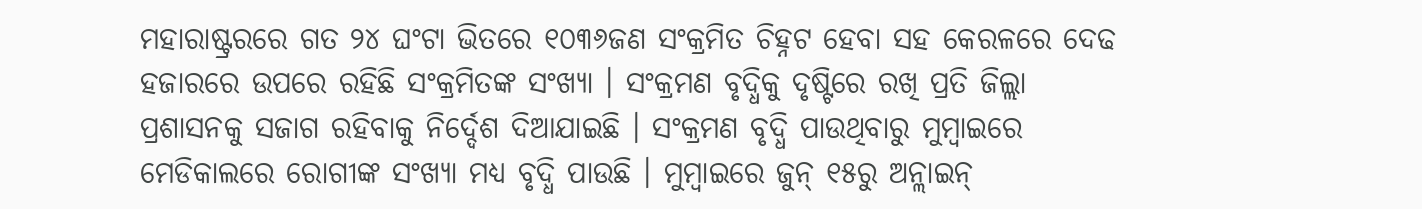ମହାରାଷ୍ଟ୍ରରରେ ଗତ ୨୪ ଘଂଟା ଭିତରେ ୧୦୩୬ଜଣ ସଂକ୍ରମିତ ଚିହ୍ନଟ ହେବା ସହ କେରଳରେ ଦେଢ ହଜାରରେ ଉପରେ ରହିଛି ସଂକ୍ରମିତଙ୍କ ସଂଖ୍ୟା । ସଂକ୍ରମଣ ବୃଦ୍ଧିକୁ ଦୃଷ୍ଟିରେ ରଖି ପ୍ରତି ଜିଲ୍ଲା ପ୍ରଶାସନକୁ ସଜାଗ ରହିବାକୁ ନିର୍ଦ୍ଦେଶ ଦିଆଯାଇଛି । ସଂକ୍ରମଣ ବୃଦ୍ଧି ପାଉଥିବାରୁ ମୁମ୍ବାଇରେ ମେଡିକାଲରେ ରୋଗୀଙ୍କ ସଂଖ୍ୟା ମଧ୍ୟ ବୃଦ୍ଧି ପାଉଛି । ମୁମ୍ବାଇରେ ଜୁନ୍ ୧୫ରୁ ଅନ୍ଲାଇନ୍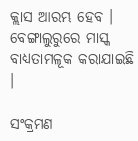କ୍ଲାସ ଆରମ୍ଭ ହେବ । ବେଙ୍ଗାଲୁରୁରେ ମାସ୍କ ବାଧ୍ୟତାମଳୂକ କରାଯାଇଛି ।

ସଂକ୍ରମଣ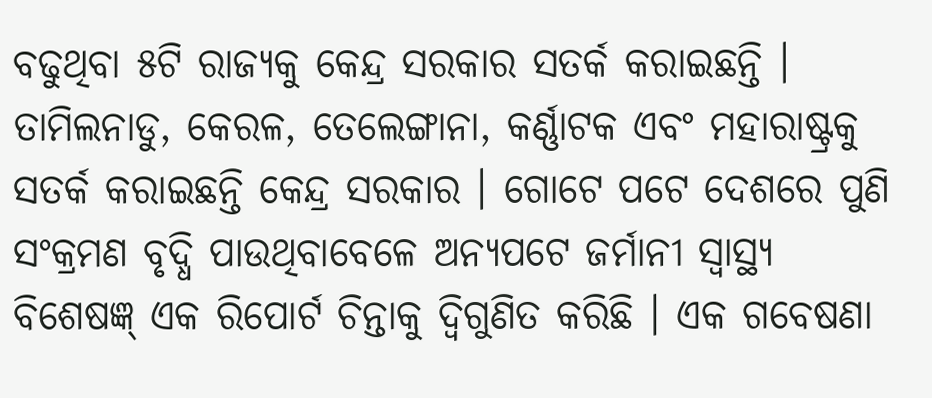ବଢୁଥିବା ୫ଟି ରାଜ୍ୟକୁ କେନ୍ଦ୍ର ସରକାର ସତର୍କ କରାଇଛନ୍ତି । ତାମିଲନାଡୁ, କେରଳ, ତେଲେଙ୍ଗାନା, କର୍ଣ୍ଣାଟକ ଏବଂ ମହାରାଷ୍ଟ୍ରକୁ ସତର୍କ କରାଇଛନ୍ତି କେନ୍ଦ୍ର ସରକାର । ଗୋଟେ ପଟେ ଦେଶରେ ପୁଣି ସଂକ୍ରମଣ ବୃଦ୍ଧି ପାଉଥିବାବେଳେ ଅନ୍ୟପଟେ ଜର୍ମାନୀ ସ୍ୱାସ୍ଥ୍ୟ ବିଶେଷଜ୍ଞ୍ ଏକ ରିପୋର୍ଟ ଚିନ୍ତାକୁ ଦ୍ୱିଗୁଣିତ କରିଛି । ଏକ ଗବେଷଣା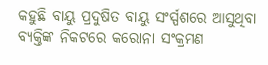କହୁଛି ବାୟୁ ପ୍ରଦୁଷିତ ବାୟୁ ସଂର୍ସ୍ପଶରେ ଆସୁଥିବା ବ୍ୟକ୍ତିଙ୍କ ନିକଟରେ କରୋନା ସଂକ୍ରମଣ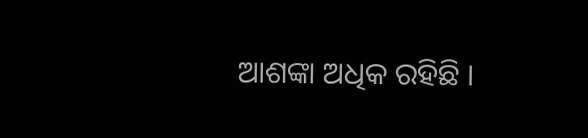ଆଶଙ୍କା ଅଧିକ ରହିଛି ।